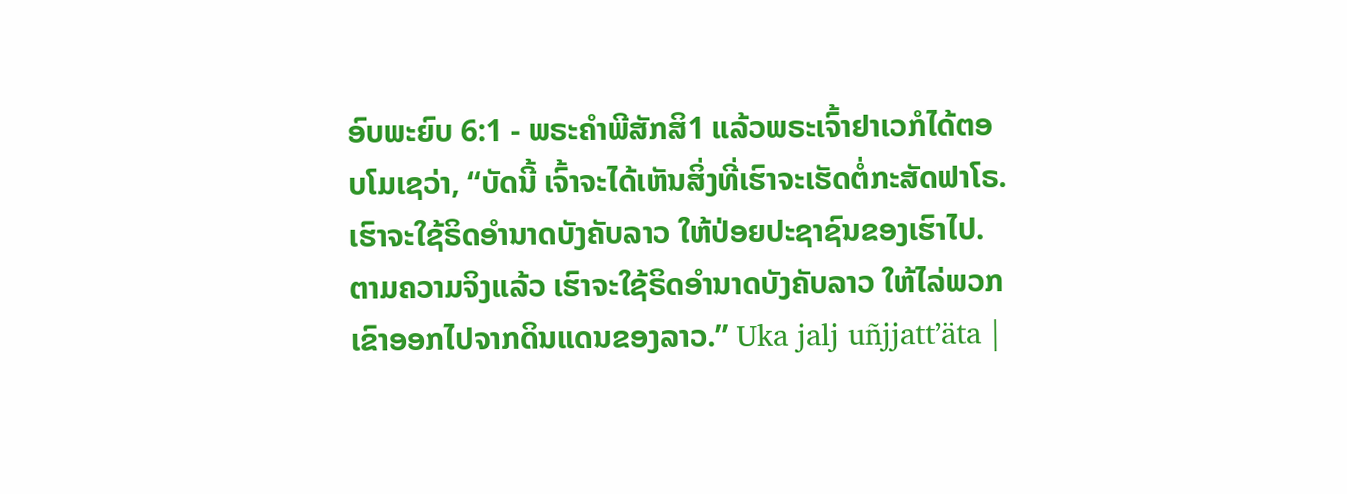ອົບພະຍົບ 6:1 - ພຣະຄຳພີສັກສິ1 ແລ້ວພຣະເຈົ້າຢາເວກໍໄດ້ຕອບໂມເຊວ່າ, “ບັດນີ້ ເຈົ້າຈະໄດ້ເຫັນສິ່ງທີ່ເຮົາຈະເຮັດຕໍ່ກະສັດຟາໂຣ. ເຮົາຈະໃຊ້ຣິດອຳນາດບັງຄັບລາວ ໃຫ້ປ່ອຍປະຊາຊົນຂອງເຮົາໄປ. ຕາມຄວາມຈິງແລ້ວ ເຮົາຈະໃຊ້ຣິດອຳນາດບັງຄັບລາວ ໃຫ້ໄລ່ພວກເຂົາອອກໄປຈາກດິນແດນຂອງລາວ.” Uka jalj uñjjattʼäta |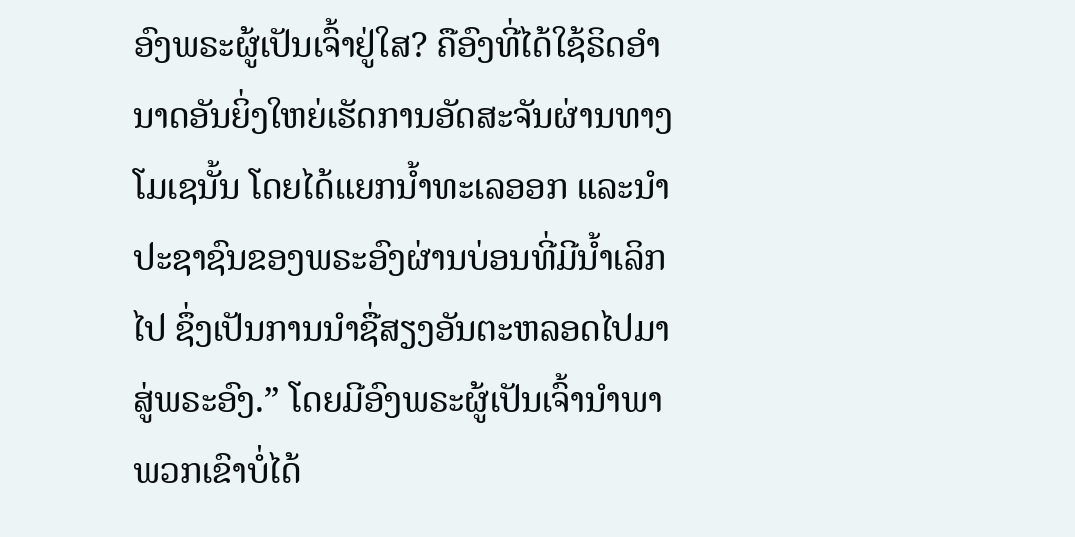ອົງພຣະຜູ້ເປັນເຈົ້າຢູ່ໃສ? ຄືອົງທີ່ໄດ້ໃຊ້ຣິດອຳນາດອັນຍິ່ງໃຫຍ່ເຮັດການອັດສະຈັນຜ່ານທາງໂມເຊນັ້ນ ໂດຍໄດ້ແຍກນໍ້າທະເລອອກ ແລະນຳປະຊາຊົນຂອງພຣະອົງຜ່ານບ່ອນທີ່ມີນໍ້າເລິກໄປ ຊຶ່ງເປັນການນຳຊື່ສຽງອັນຕະຫລອດໄປມາສູ່ພຣະອົງ.” ໂດຍມີອົງພຣະຜູ້ເປັນເຈົ້ານຳພາ ພວກເຂົາບໍ່ໄດ້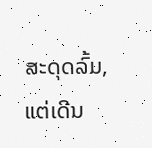ສະດຸດລົ້ມ, ແຕ່ເດີນ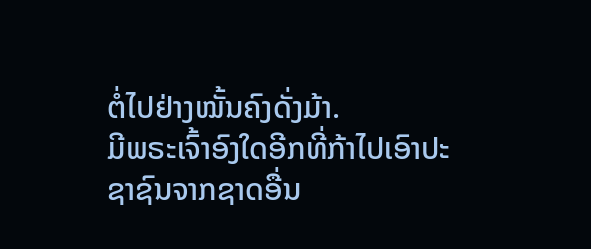ຕໍ່ໄປຢ່າງໝັ້ນຄົງດັ່ງມ້າ.
ມີພຣະເຈົ້າອົງໃດອີກທີ່ກ້າໄປເອົາປະຊາຊົນຈາກຊາດອື່ນ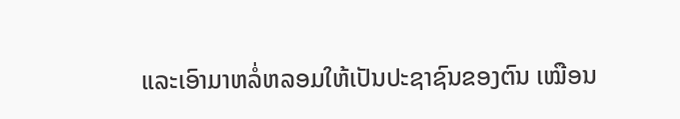ແລະເອົາມາຫລໍ່ຫລອມໃຫ້ເປັນປະຊາຊົນຂອງຕົນ ເໝືອນ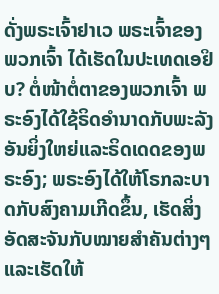ດັ່ງພຣະເຈົ້າຢາເວ ພຣະເຈົ້າຂອງພວກເຈົ້າ ໄດ້ເຮັດໃນປະເທດເອຢິບ? ຕໍ່ໜ້າຕໍ່ຕາຂອງພວກເຈົ້າ ພຣະອົງໄດ້ໃຊ້ຣິດອຳນາດກັບພະລັງອັນຍິ່ງໃຫຍ່ແລະຣິດເດດຂອງພຣະອົງ; ພຣະອົງໄດ້ໃຫ້ໂຣກລະບາດກັບສົງຄາມເກີດຂຶ້ນ, ເຮັດສິ່ງອັດສະຈັນກັບໝາຍສຳຄັນຕ່າງໆ ແລະເຮັດໃຫ້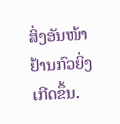ສິ່ງອັນໜ້າຢ້ານກົວຍິ່ງເກີດຂຶ້ນ.